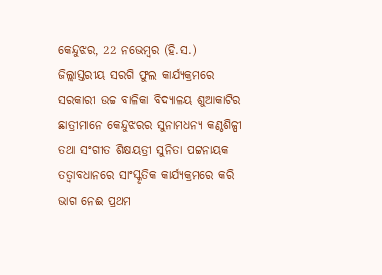କେନ୍ଦୁଝର, 22 ନଭେମ୍ବର (ହି.ସ.) ଜିଲ୍ଲାସ୍ତରୀୟ ସରଗି ଫୁଲ କାର୍ଯ୍ୟକ୍ରମରେ ସରକାରୀ ଉଚ୍ଚ ବାଳିକା ବିଦ୍ୟାଳୟ ଶୁଆକାଟିର ଛାତ୍ରୀମାନେ କେନ୍ଦୁଝରର ସୁନାମଧନ୍ୟ କଣ୍ଠଶିଳ୍ପୀ ତଥା ସଂଗୀତ ଶିକ୍ଷୟତ୍ରୀ ସୁନିତା ପଟ୍ଟନାୟକ ତତ୍ବାବଧାନରେ ସାଂସ୍କୃତିକ କାର୍ଯ୍ୟକ୍ରମରେ କରି ଭାଗ ନେଈ ପ୍ରଥମ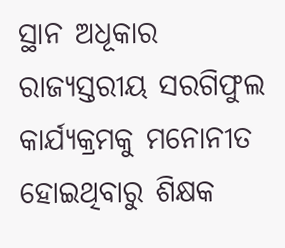ସ୍ଥାନ ଅଧୂକାର ରାଜ୍ୟସ୍ତରୀୟ ସରଗିଫୁଲ କାର୍ଯ୍ୟକ୍ରମକୁ ମନୋନୀତ ହୋଇଥିବାରୁ ଶିକ୍ଷକ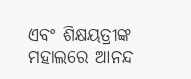ଏବଂ ଶିକ୍ଷୟତ୍ରୀଙ୍କ ମହାଲରେ ଆନନ୍ଦ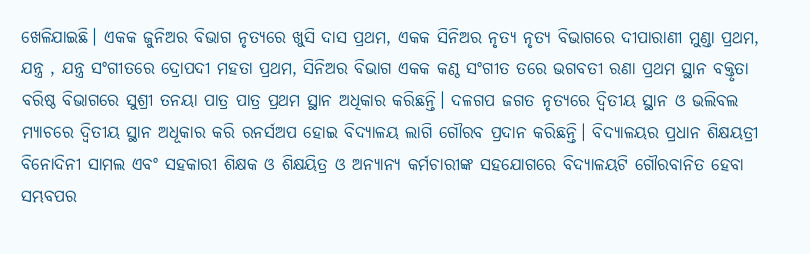ଖେଳିଯାଇଛି। ଏକକ ଜୁନିଅର ବିଭାଗ ନୃତ୍ଯରେ ଖୁସି ଦାସ ପ୍ରଥମ, ଏକକ ସିନିଅର ନୃତ୍ୟ ନୃତ୍ୟ ବିଭାଗରେ ଦୀପାରାଣୀ ମୁଣ୍ଡା ପ୍ରଥମ, ଯନ୍ତ୍ର , ଯନ୍ତ୍ର ସଂଗୀତରେ ଦ୍ରୋପଦୀ ମହତା ପ୍ରଥମ, ସିନିଅର ବିଭାଗ ଏକକ କଣ୍ଠ ସଂଗୀତ ତରେ ଭଗବତୀ ରଣା ପ୍ରଥମ ସ୍ଥାନ ବକ୍ତୃତା ବରିଷ୍ଠ ବିଭାଗରେ ସୁଶ୍ରୀ ତନୟା ପାତ୍ର ପାତ୍ର ପ୍ରଥମ ସ୍ଥାନ ଅଧିକାର କରିଛନ୍ତି। ଦଳଗପ ଜଗତ ନୃତ୍ୟରେ ଦ୍ବିତୀୟ ସ୍ଥାନ ଓ ଭଲିବଲ ମ୍ୟାଚରେ ଦ୍ବିତୀୟ ସ୍ଥାନ ଅଧୂକାର କରି ରନର୍ସଅପ ହୋଇ ବିଦ୍ୟାଳୟ ଲାଗି ଗୌରବ ପ୍ରଦାନ କରିଛନ୍ତି। ବିଦ୍ୟାଳୟର ପ୍ରଧାନ ଶିକ୍ଷୟତ୍ରୀ ବିନୋଦିନୀ ସାମଲ ଏବଂ ସହକାରୀ ଶିକ୍ଷକ ଓ ଶିକ୍ଷୟିତ୍ର ଓ ଅନ୍ୟାନ୍ୟ କର୍ମଚାରୀଙ୍କ ସହଯୋଗରେ ବିଦ୍ୟାଳୟଟି ଗୌରବାନିତ ହେବା ସମ୍ଭବପର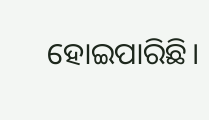ହୋଇପାରିଛି।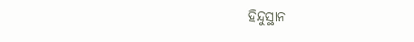ହିନ୍ଦୁସ୍ଥାନ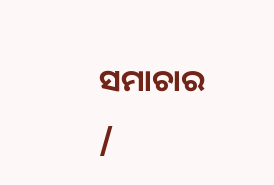ସମାଚାର /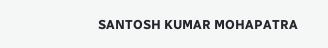SANTOSH KUMAR MOHAPATRA